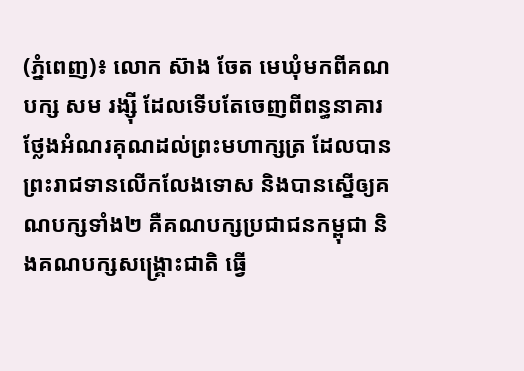(ភ្នំពេញ)៖ លោក ស៊ាង ចែត មេឃុំមកពីគណបក្ស សម រង្ស៊ី ដែលទើបតែចេញពីពន្ធនាគារ ថ្លែងអំណរគុណដល់ព្រះមហាក្សត្រ ដែលបានព្រះរាជទានលើកលែងទោស និងបានស្នើឲ្យគណបក្សទាំង២ គឺគណបក្សប្រជាជនកម្ពុជា និងគណបក្សសង្គ្រោះជាតិ ធ្វើ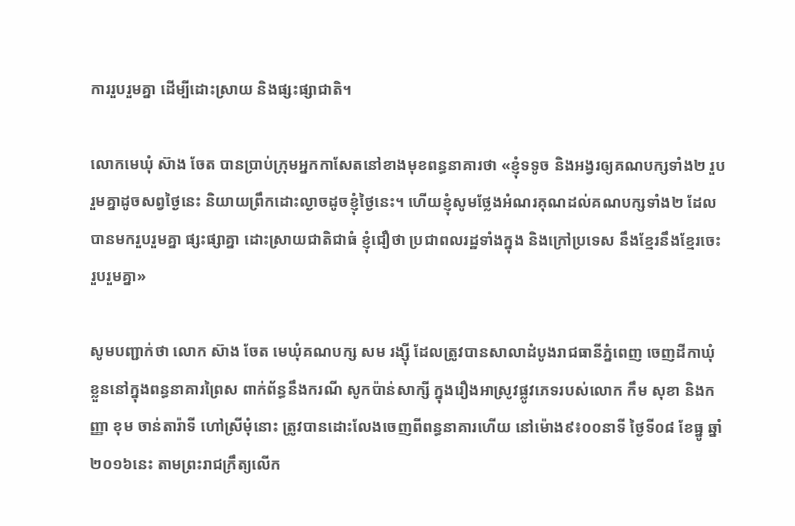ការរួបរួមគ្នា ដើម្បីដោះស្រាយ និងផ្សះផ្សាជាតិ។

លោកមេឃុំ ស៊ាង ចែត បានប្រាប់ក្រុមអ្នកកាសែតនៅខាងមុខពន្ធនាគារថា «ខ្ញុំទទូច និងអង្វរឲ្យគណបក្សទាំង២ រួបរួមគ្នាដូចសព្វថ្ងៃនេះ និយាយព្រឹកដោះល្ងាចដូចខ្ញុំថ្ងៃនេះ។ ហើយខ្ញុំសូមថ្លែងអំណរគុណដល់គណបក្សទាំង២ ដែលបានមករួបរួមគ្នា ផ្សះផ្សាគ្នា ដោះស្រាយជាតិជាធំ ខ្ញុំជឿថា ប្រជាពលរដ្ឋទាំងក្នុង និងក្រៅប្រទេស នឹងខ្មែរនឹងខ្មែរចេះរួបរួមគ្នា»

សូមបញ្ជាក់ថា លោក ស៊ាង ចែត មេឃុំគណបក្ស សម រង្ស៊ី ដែលត្រូវបានសាលាដំបូងរាជធានីភ្នំពេញ ចេញដីកាឃុំខ្លួននៅក្នុងពន្ធនាគារព្រៃស ពាក់ព័ន្ធនឹងករណី សូកប៉ាន់សាក្សី ក្នុងរឿងអាស្រូវផ្លូវភេទរបស់លោក កឹម សុខា និងកញ្ញា ខុម ចាន់តារ៉ាទី ហៅស្រីមុំនោះ ត្រូវបានដោះលែងចេញពីពន្ធនាគារហើយ នៅម៉ោង៩៖០០នាទី ថ្ងៃទី០៨ ខែធ្នូ ឆ្នាំ២០១៦នេះ តាមព្រះរាជក្រឹត្យលើក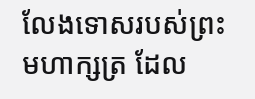លែងទោសរបស់ព្រះមហាក្សត្រ ដែល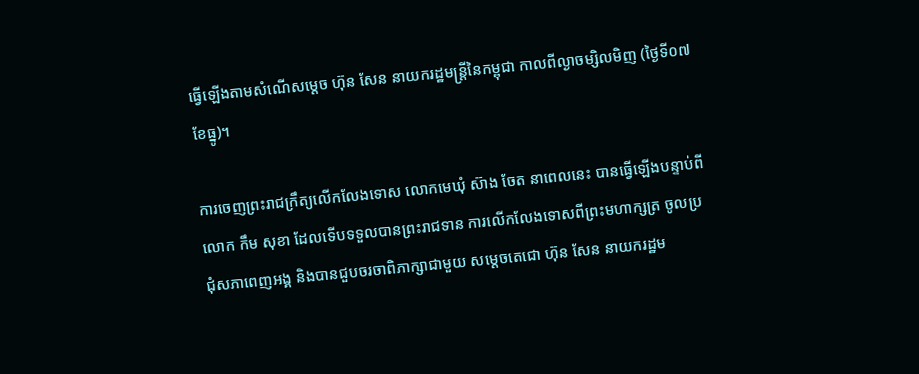ធ្វើឡើងតាមសំណើសម្តេច ហ៊ុន សែន នាយករដ្ឋមន្រ្តីនៃកម្ពុជា កាលពីល្ងាចម្សិលមិញ (ថ្ងៃទី០៧ ខែធ្នូ)។

ការចេញព្រះរាជក្រឹត្យលើកលែងទោស លោកមេឃុំ ស៊ាង ចែត នាពេលនេះ បានធ្វើឡើងបន្ទាប់ពីលោក កឹម សុខា ដែលទើបទទួលបានព្រះរាជទាន ការលើកលែងទោសពីព្រះមហាក្សត្រ ចូលប្រជុំសភាពេញអង្គ និងបានជួបចរចាពិភាក្សាជាមួយ សម្តេចតេជោ ហ៊ុន សែន នាយករដ្ឋម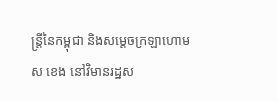ន្រ្តីនៃកម្ពុជា និងសម្តេចក្រឡាហោម ស ខេង នៅវិមានរដ្ឋស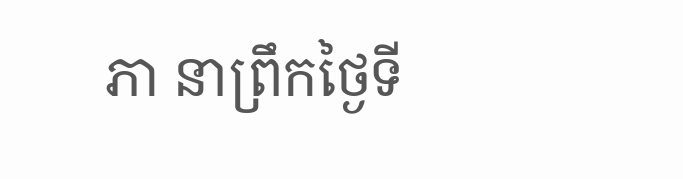ភា នាព្រឹកថ្ងៃទី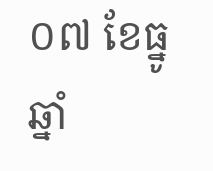០៧ ខែធ្នូ ឆ្នាំ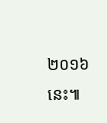២០១៦នេះ៕